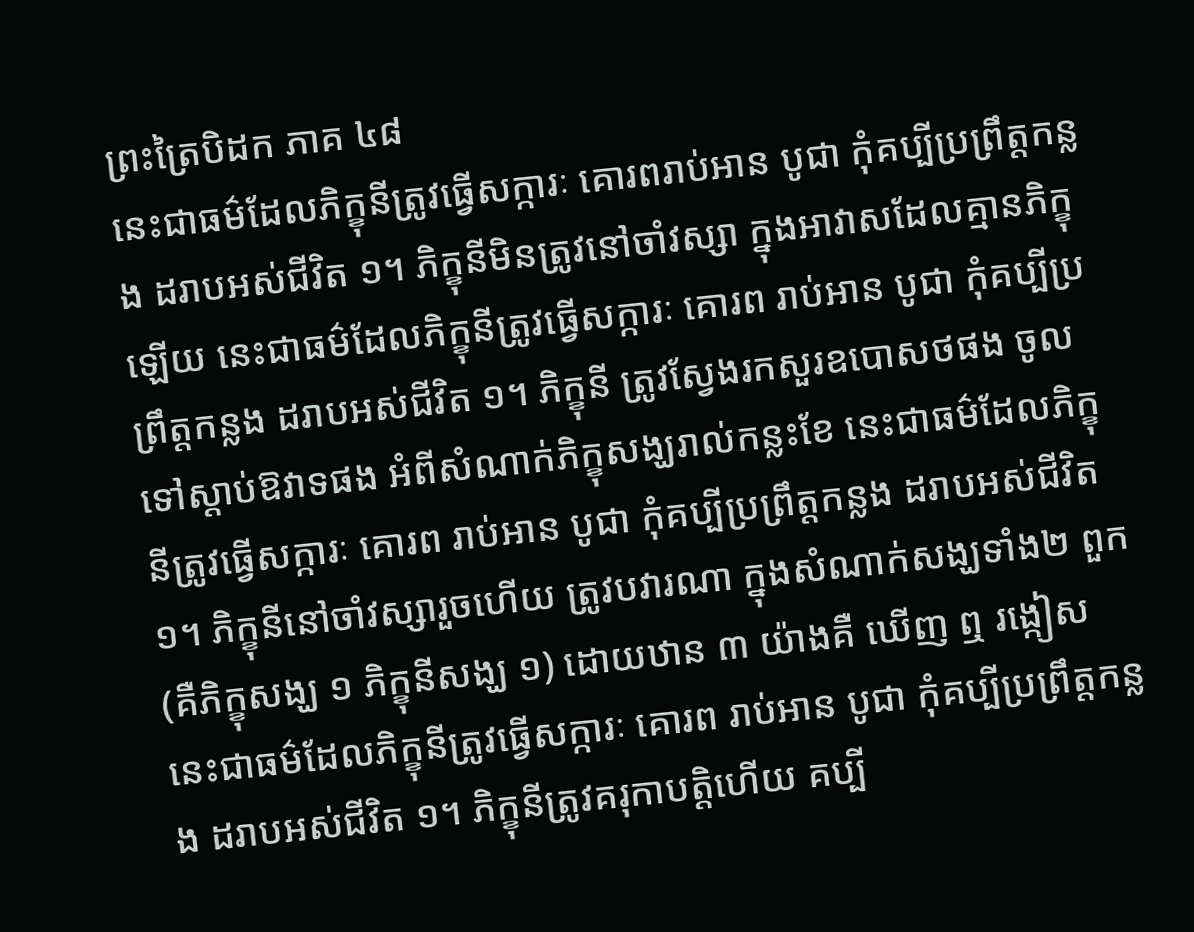ព្រះត្រៃបិដក ភាគ ៤៨
នេះជាធម៌ដែលភិក្ខុនីត្រូវធ្វើសក្ការៈ គោរពរាប់អាន បូជា កុំគប្បីប្រព្រឹត្តកន្លង ដរាបអស់ជីវិត ១។ ភិក្ខុនីមិនត្រូវនៅចាំវស្សា ក្នុងអាវាសដែលគ្មានភិក្ខុឡើយ នេះជាធម៌ដែលភិក្ខុនីត្រូវធ្វើសក្ការៈ គោរព រាប់អាន បូជា កុំគប្បីប្រព្រឹត្តកន្លង ដរាបអស់ជីវិត ១។ ភិក្ខុនី ត្រូវស្វែងរកសួរឧបោសថផង ចូលទៅស្ដាប់ឱវាទផង អំពីសំណាក់ភិក្ខុសង្ឃរាល់កន្លះខែ នេះជាធម៌ដែលភិក្ខុនីត្រូវធ្វើសក្ការៈ គោរព រាប់អាន បូជា កុំគប្បីប្រព្រឹត្តកន្លង ដរាបអស់ជីវិត ១។ ភិក្ខុនីនៅចាំវស្សារួចហើយ ត្រូវបវារណា ក្នុងសំណាក់សង្ឃទាំង២ ពួក (គឺភិក្ខុសង្ឃ ១ ភិក្ខុនីសង្ឃ ១) ដោយឋាន ៣ យ៉ាងគឺ ឃើញ ឮ រង្កៀស នេះជាធម៌ដែលភិក្ខុនីត្រូវធ្វើសក្ការៈ គោរព រាប់អាន បូជា កុំគប្បីប្រព្រឹត្តកន្លង ដរាបអស់ជីវិត ១។ ភិក្ខុនីត្រូវគរុកាបត្តិហើយ គប្បី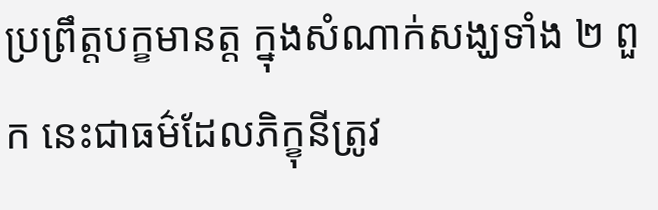ប្រព្រឹត្តបក្ខមានត្ត ក្នុងសំណាក់សង្ឃទាំង ២ ពួក នេះជាធម៌ដែលភិក្ខុនីត្រូវ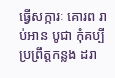ធ្វើសក្ការៈ គោរព រាប់អាន បូជា កុំគប្បីប្រព្រឹត្តកន្លង ដរា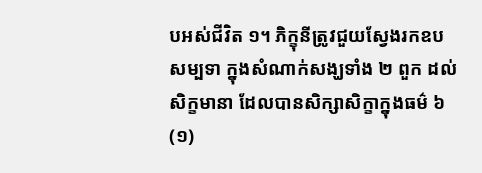បអស់ជីវិត ១។ ភិក្ខុនីត្រូវជួយស្វែងរកឧបសម្បទា ក្នុងសំណាក់សង្ឃទាំង ២ ពួក ដល់សិក្ខមានា ដែលបានសិក្សាសិក្ខាក្នុងធម៌ ៦
(១)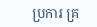ប្រការ គ្រ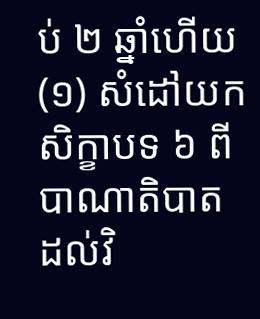ប់ ២ ឆ្នាំហើយ
(១) សំដៅយកសិក្ខាបទ ៦ ពីបាណាតិបាត ដល់វិ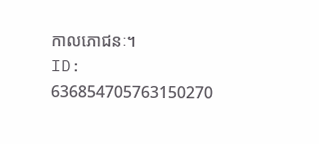កាលភោជនៈ។
ID: 636854705763150270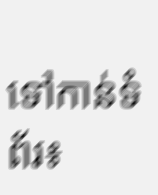ទៅកាន់ទំព័រ៖